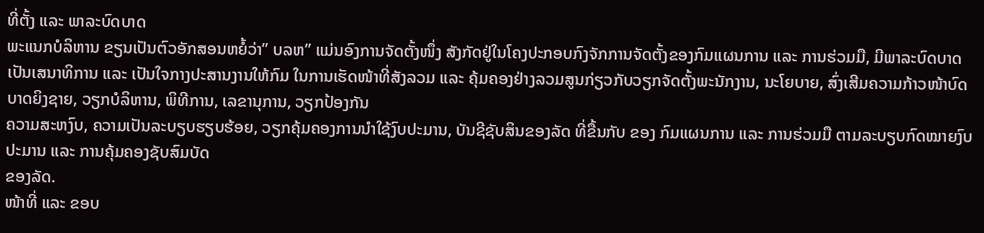ທີ່ຕັ້ງ ແລະ ພາລະບົດບາດ
ພະແນກບໍລິຫານ ຂຽນເປັນຕົວອັກສອນຫຍໍ້ວ່າ” ບລຫ” ແມ່ນອົງການຈັດຕັ້ງໜຶ່ງ ສັງກັດຢູ່ໃນໂຄງປະກອບກົງຈັກການຈັດຕັ້ງຂອງກົມແຜນການ ແລະ ການຮ່ວມມື, ມີພາລະບົດບາດເປັນເສນາທິການ ແລະ ເປັນໃຈກາງປະສານງານໃຫ້ກົມ ໃນການເຮັດໜ້າທີ່ສັງລວມ ແລະ ຄຸ້ມຄອງຢ່າງລວມສູນກ່ຽວກັບວຽກຈັດຕັ້ງພະນັກງານ, ນະໂຍບາຍ, ສົ່ງເສີມຄວາມກ້າວໜ້າບົດບາດຍິງຊາຍ, ວຽກບໍລິຫານ, ພິທີການ, ເລຂານຸການ, ວຽກປ້ອງກັນ
ຄວາມສະຫງົບ, ຄວາມເປັນລະບຽບຮຽບຮ້ອຍ, ວຽກຄຸ້ມຄອງການນຳໃຊ້ງົບປະມານ, ບັນຊີຊັບສິນຂອງລັດ ທີ່ຂື້ນກັບ ຂອງ ກົມແຜນການ ແລະ ການຮ່ວມມື ຕາມລະບຽບກົດໝາຍງົບປະມານ ແລະ ການຄຸ້ມຄອງຊັບສົມບັດ
ຂອງລັດ.
ໜ້າທີ່ ແລະ ຂອບ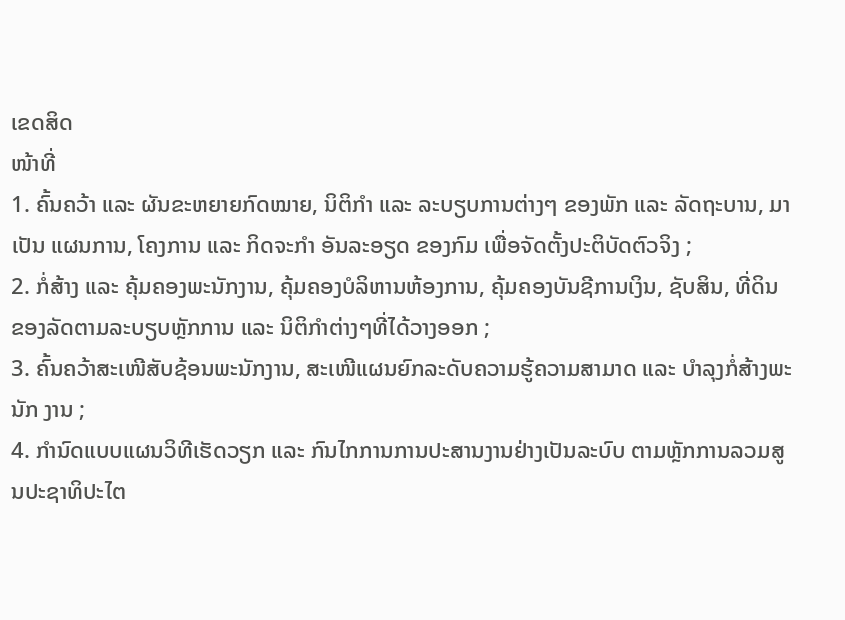ເຂດສິດ
ໜ້າທີ່
1. ຄົ້ນຄວ້າ ແລະ ຜັນຂະຫຍາຍກົດໝາຍ, ນິຕິກຳ ແລະ ລະບຽບການຕ່າງໆ ຂອງພັກ ແລະ ລັດຖະບານ, ມາເປັນ ແຜນການ, ໂຄງການ ແລະ ກິດຈະກຳ ອັນລະອຽດ ຂອງກົມ ເພື່ອຈັດຕັ້ງປະຕິບັດຕົວຈິງ ;
2. ກໍ່ສ້າງ ແລະ ຄຸ້ມຄອງພະນັກງານ, ຄຸ້ມຄອງບໍລິຫານຫ້ອງການ, ຄຸ້ມຄອງບັນຊີການເງິນ, ຊັບສິນ, ທີ່ດິນ ຂອງລັດຕາມລະບຽບຫຼັກການ ແລະ ນິຕິກຳຕ່າງໆທີ່ໄດ້ວາງອອກ ;
3. ຄົ້ນຄວ້າສະເໜີສັບຊ້ອນພະນັກງານ, ສະເໜີແຜນຍົກລະດັບຄວາມຮູ້ຄວາມສາມາດ ແລະ ບຳລຸງກໍ່ສ້າງພະນັກ ງານ ;
4. ກຳນົດແບບແຜນວິທີເຮັດວຽກ ແລະ ກົນໄກການການປະສານງານຢ່າງເປັນລະບົບ ຕາມຫຼັກການລວມສູນປະຊາທິປະໄຕ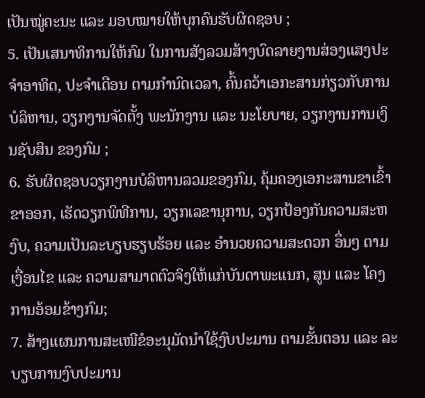ເປັນໝູ່ຄະນະ ແລະ ມອບໝາຍໃຫ້ບຸກຄົນຮັບຜິດຊອບ ;
5. ເປັນເສນາທິການໃຫ້ກົມ ໃນການສັງລວມສ້າງບົດລາຍງານສ່ອງແສງປະຈຳອາທິດ, ປະຈຳເດືອນ ຕາມກຳນົດເວລາ, ຄົ້ນຄວ້າເອກະສານກ່ຽວກັບການບໍລິຫານ, ວຽກງານຈັດຕັ້ງ ພະນັກງານ ແລະ ນະໂຍບາຍ, ວຽກງານການເງິນຊັບສິນ ຂອງກົມ ;
6. ຮັບຜິດຊອບວຽກງານບໍລິຫານລວມຂອງກົມ, ຄຸ້ມຄອງເອກະສານຂາເຂົ້າຂາອອກ, ເຮັດວຽກພິທີການ, ວຽກເລຂານຸການ, ວຽກປ້ອງກັນຄວາມສະຫງົບ, ຄວາມເປັນລະບຽບຮຽບຮ້ອຍ ແລະ ອຳນວຍຄວາມສະດວກ ອຶ່ນໆ ຕາມເງື່ອນໄຂ ແລະ ຄວາມສາມາດຕົວຈິງໃຫ້ແກ່ບັນດາພະແນກ, ສູນ ແລະ ໂຄງການອ້ອມຂ້າງກົມ;
7. ສ້າງແຜນການສະເໜີຂໍອະນຸມັດນຳໃຊ້ງົບປະມານ ຕາມຂັ້ນຕອນ ແລະ ລະບຽບການງົບປະມານ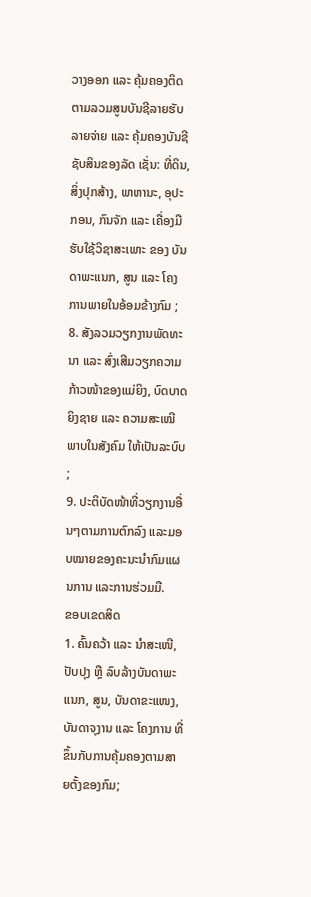ວາງອອກ ແລະ ຄຸ້ມຄອງຕິດຕາມລວມສູນບັນຊີລາຍຮັບລາຍຈ່າຍ ແລະ ຄຸ້ມຄອງບັນຊີຊັບສິນຂອງລັດ ເຊັ່ນ: ທີ່ດິນ, ສິ່ງປຸກສ້າງ, ພາຫານະ, ອຸປະກອນ, ກົນຈັກ ແລະ ເຄື່ອງມືຮັບໃຊ້ວິຊາສະເພາະ ຂອງ ບັນດາພະແນກ, ສູນ ແລະ ໂຄງການພາຍໃນອ້ອມຂ້າງກົມ ;
8. ສັງລວມວຽກງານພັດທະນາ ແລະ ສົ່ງເສີມວຽກຄວາມກ້າວໜ້າຂອງແມ່ຍິງ, ບົດບາດ ຍິງຊາຍ ແລະ ຄວາມສະເໝີພາບໃນສັງຄົມ ໃຫ້ເປັນລະບົບ ;
9. ປະຕິບັດໜ້າທີ່ວຽກງານອື່ນໆຕາມການຕົກລົງ ແລະມອບໝາຍຂອງຄະນະນຳກົມແຜນການ ແລະການຮ່ວມມື.
ຂອບເຂດສິດ
1. ຄົ້ນຄວ້າ ແລະ ນໍາສະເໜີ, ປັບປຸງ ຫຼື ລົບລ້າງບັນດາພະແນກ, ສູນ, ບັນດາຂະແໜງ, ບັນດາຈຸງານ ແລະ ໂຄງການ ທີ່ຂຶ້ນກັບການຄຸ້ມຄອງຕາມສາຍຕັ້ງຂອງກົມ;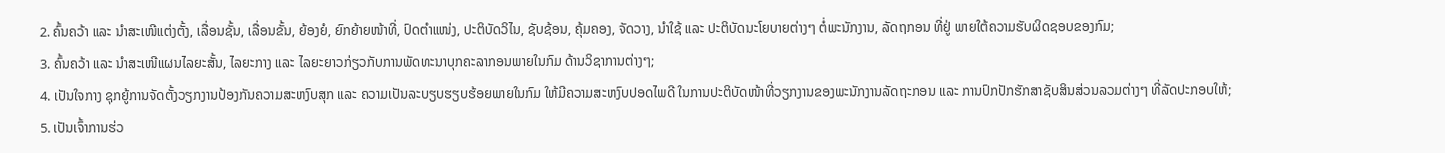2. ຄົ້ນຄວ້າ ແລະ ນຳສະເໜີແຕ່ງຕັ້ງ, ເລື່ອນຊັ້ນ, ເລື່ອນຂັ້ນ, ຍ້ອງຍໍ, ຍົກຍ້າຍໜ້າທີ່, ປົດຕຳແໜ່ງ, ປະຕິບັດວິໄນ, ຊັບຊ້ອນ, ຄຸ້ມຄອງ, ຈັດວາງ, ນຳໃຊ້ ແລະ ປະຕິບັດນະໂຍບາຍຕ່າງໆ ຕໍ່ພະນັກງານ, ລັດຖກອນ ທີ່ຢູ່ ພາຍໃຕ້ຄວາມຮັບຜິດຊອບຂອງກົມ;
3. ຄົ້ນຄວ້າ ແລະ ນຳສະເໜີແຜນໄລຍະສັ້ນ, ໄລຍະກາງ ແລະ ໄລຍະຍາວກ່ຽວກັບການພັດທະນາບຸກຄະລາກອນພາຍໃນກົມ ດ້ານວິຊາການຕ່າງໆ;
4. ເປັນໃຈກາງ ຊຸກຍູ້ການຈັດຕັ້ງວຽກງານປ້ອງກັນຄວາມສະຫງົບສຸກ ແລະ ຄວາມເປັນລະບຽບຮຽບຮ້ອຍພາຍໃນກົມ ໃຫ້ມີຄວາມສະຫງົບປອດໄພດີ ໃນການປະຕິບັດໜ້າທີ່ວຽກງານຂອງພະນັກງານລັດຖະກອນ ແລະ ການປົກປັກຮັກສາຊັບສິນສ່ວນລວມຕ່າງໆ ທີ່ລັດປະກອບໃຫ້;
5. ເປັນເຈົ້າການຮ່ວ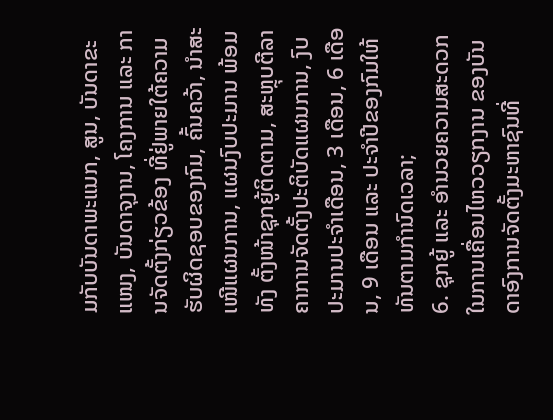ມກັບບັນດາພະແນກ, ສູນ, ບັນດາຂະແໜງ, ບັນດາຈຸງານ, ໂຄງການ ແລະ ການຈັດຕັ້ງກ່ຽວຂ້ອງ ທີ່ຢູ່ພາຍໃຕ້ຄວາມຮັບຜິດຊອບຂອງກົມ, ຄົ້ນຄວ້າ, ນຳສະເໜີແຜນການ, ແຜນງົບປະມານ ພ້ອມທັງ ຕັ້ງໜ້າຊຸກຍູ້ຕິດຕາມ, ສະຫຼຸບຕີລາຄາການຈັດຕັ້ງປະຕິບັດແຜນການ, ງົບປະມານປະຈຳເດືອນ, 3 ເດືອນ, 6 ເດືອນ, 9 ເດືອນ ແລະ ປະຈໍາປີຂອງກົມໃຫ້ທັນຕາມກຳນົດເວລາ;
6. ຊຸກຍູ້ ແລະ ອຳນວຍຄວາມສະດວກໃນການເຄື່ອນໄຫວວຽກງານ ຂອງບັນດາອົງການຈັດຕັ້ງມະຫາຊົນທີ່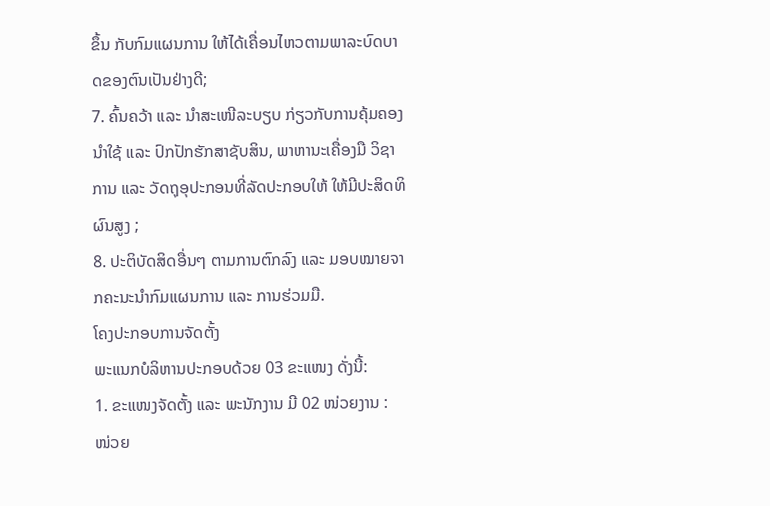ຂຶ້ນ ກັບກົມແຜນການ ໃຫ້ໄດ້ເຄື່ອນໄຫວຕາມພາລະບົດບາດຂອງຕົນເປັນຢ່າງດີ;
7. ຄົ້ນຄວ້າ ແລະ ນຳສະເໜີລະບຽບ ກ່ຽວກັບການຄຸ້ມຄອງນຳໃຊ້ ແລະ ປົກປັກຮັກສາຊັບສິນ, ພາຫານະເຄື່ອງມື ວິຊາການ ແລະ ວັດຖຸອຸປະກອນທີ່ລັດປະກອບໃຫ້ ໃຫ້ມີປະສິດທິຜົນສູງ ;
8. ປະຕິບັດສິດອື່ນໆ ຕາມການຕົກລົງ ແລະ ມອບໝາຍຈາກຄະນະນຳກົມແຜນການ ແລະ ການຮ່ວມມື.
ໂຄງປະກອບການຈັດຕັ້ງ
ພະແນກບໍລິຫານປະກອບດ້ວຍ 03 ຂະແໜງ ດັ່ງນີ້:
1. ຂະແໜງຈັດຕັ້ງ ແລະ ພະນັກງານ ມີ 02 ໜ່ວຍງານ :
ໜ່ວຍ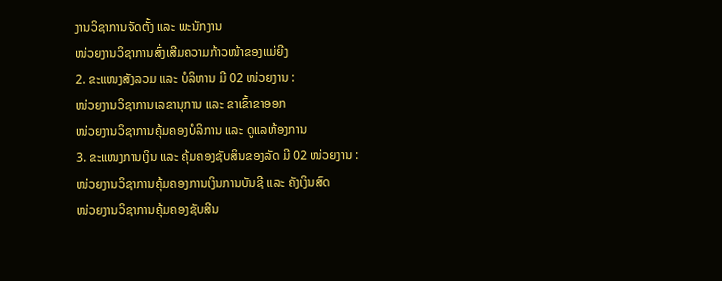ງານວິຊາການຈັດຕັ້ງ ແລະ ພະນັກງານ
ໜ່ວຍງານວິຊາການສົ່ງເສີມຄວາມກ້າວໜ້າຂອງແມ່ຍີງ
2. ຂະແໜງສັງລວມ ແລະ ບໍລິຫານ ມີ 02 ໜ່ວຍງານ :
ໜ່ວຍງານວິຊາການເລຂານຸການ ແລະ ຂາເຂົ້າຂາອອກ
ໜ່ວຍງານວິຊາການຄຸ້ມຄອງບໍລິການ ແລະ ດູແລຫ້ອງການ
3. ຂະແໜງການເງິນ ແລະ ຄຸ້ມຄອງຊັບສິນຂອງລັດ ມີ 02 ໜ່ວຍງານ :
ໜ່ວຍງານວິຊາການຄຸ້ມຄອງການເງິນການບັນຊີ ແລະ ຄັງເງິນສົດ
ໜ່ວຍງານວິຊາການຄຸ້ມຄອງຊັບສີນ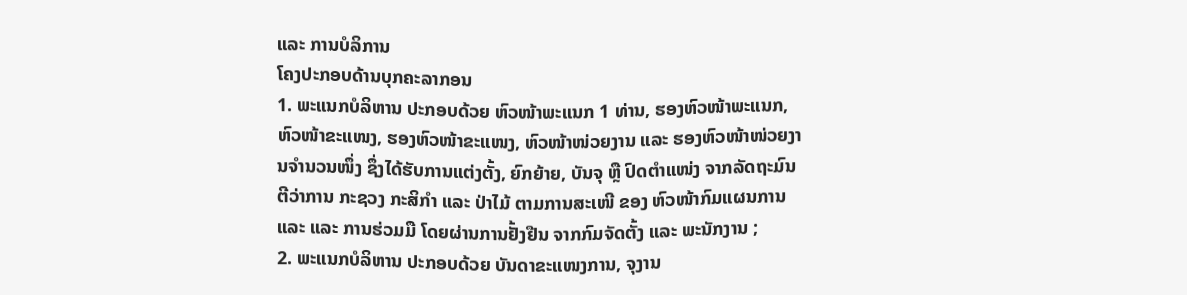ແລະ ການບໍລິການ
ໂຄງປະກອບດ້ານບຸກຄະລາກອນ
1. ພະແນກບໍລິຫານ ປະກອບດ້ວຍ ຫົວໜ້າພະແນກ 1 ທ່ານ, ຮອງຫົວໜ້າພະແນກ, ຫົວໜ້າຂະແໜງ, ຮອງຫົວໜ້າຂະແໜງ, ຫົວໜ້າໜ່ວຍງານ ແລະ ຮອງຫົວໜ້າໜ່ວຍງານຈຳນວນໜຶ່ງ ຊຶ່ງໄດ້ຮັບການແຕ່ງຕັ້ງ, ຍົກຍ້າຍ, ບັນຈຸ ຫຼື ປົດຕຳແໜ່ງ ຈາກລັດຖະມົນຕີວ່າການ ກະຊວງ ກະສິກໍາ ແລະ ປ່າໄມ້ ຕາມການສະເໜີ ຂອງ ຫົວໜ້າກົມແຜນການ ແລະ ແລະ ການຮ່ວມມື ໂດຍຜ່ານການຢັ້ງຢືນ ຈາກກົມຈັດຕັ້ງ ແລະ ພະນັກງານ ;
2. ພະແນກບໍລິຫານ ປະກອບດ້ວຍ ບັນດາຂະແໜງການ, ຈຸງານ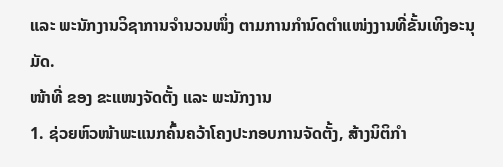ແລະ ພະນັກງານວິຊາການຈຳນວນໜຶ່ງ ຕາມການກຳນົດຕຳແໜ່ງງານທີ່ຂັ້ນເທິງອະນຸມັດ.
ໜ້າທີ່ ຂອງ ຂະແໜງຈັດຕັ້ງ ແລະ ພະນັກງານ
1. ຊ່ວຍຫົວໜ້າພະແນກຄົ້ນຄວ້າໂຄງປະກອບການຈັດຕັ້ງ, ສ້າງນິຕິກຳ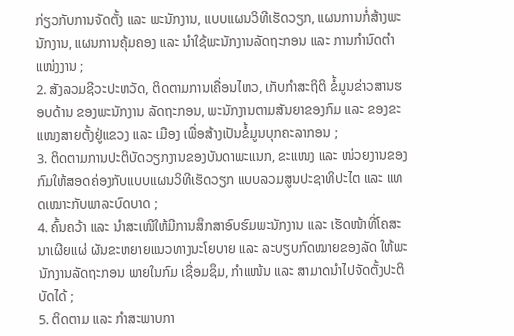ກ່ຽວກັບການຈັດຕັ້ງ ແລະ ພະນັກງານ, ແບບແຜນວິທີເຮັດວຽກ, ແຜນການກໍ່ສ້າງພະນັກງານ, ແຜນການຄຸ້ມຄອງ ແລະ ນຳໃຊ້ພະນັກງານລັດຖະກອນ ແລະ ການກຳນົດຕຳແໜ່ງງານ ;
2. ສັງລວມຊີວະປະຫວັດ, ຕິດຕາມການເຄື່ອນໄຫວ, ເກັບກຳສະຖິຕິ ຂໍ້ມູນຂ່າວສານຮອບດ້ານ ຂອງພະນັກງານ ລັດຖະກອນ, ພະນັກງານຕາມສັນຍາຂອງກົມ ແລະ ຂອງຂະແໜງສາຍຕັ້ງຢູ່ແຂວງ ແລະ ເມືອງ ເພື່ອສ້າງເປັນຂໍ້ມູນບຸກຄະລາກອນ ;
3. ຕິດຕາມການປະຕິບັດວຽກງານຂອງບັນດາພະແນກ, ຂະແໜງ ແລະ ໜ່ວຍງານຂອງກົມໃຫ້ສອດຄ່ອງກັບແບບແຜນວິທີເຮັດວຽກ ແບບລວມສູນປະຊາທິປະໄຕ ແລະ ແທດເໝາະກັບພາລະບົດບາດ ;
4. ຄົ້ນຄວ້າ ແລະ ນຳສະເໜີໃຫ້ມີການສຶກສາອົບຮົມພະນັກງານ ແລະ ເຮັດໜ້າທີ່ໂຄສະນາເຜີຍແຜ່ ຜັນຂະຫຍາຍແນວທາງນະໂຍບາຍ ແລະ ລະບຽບກົດໝາຍຂອງລັດ ໃຫ້ພະນັກງານລັດຖະກອນ ພາຍໃນກົມ ເຊື່ອມຊຶມ, ກຳແໜ້ນ ແລະ ສາມາດນຳໄປຈັດຕັ້ງປະຕິບັດໄດ້ ;
5. ຕິດຕາມ ແລະ ກຳສະພາບກາ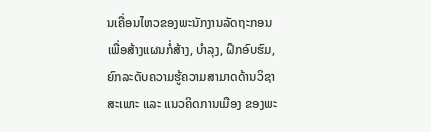ນເຄື່ອນໄຫວຂອງພະນັກງານລັດຖະກອນ ເພື່ອສ້າງແຜນກໍ່ສ້າງ, ບຳລຸງ, ຝຶກອົບຮົມ, ຍົກລະດັບຄວາມຮູ້ຄວາມສາມາດດ້ານວິຊາສະເພາະ ແລະ ແນວຄິດການເມືອງ ຂອງພະ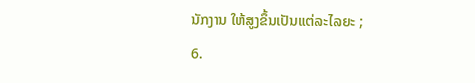ນັກງານ ໃຫ້ສູງຂຶ້ນເປັນແຕ່ລະໄລຍະ ;
6.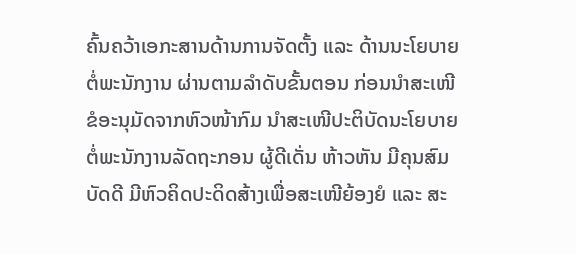ຄົ້ນຄວ້າເອກະສານດ້ານການຈັດຕັ້ງ ແລະ ດ້ານນະໂຍບາຍຕໍ່ພະນັກງານ ຜ່ານຕາມລໍາດັບຂັ້ນຕອນ ກ່ອນນຳສະເໜີ ຂໍອະນຸມັດຈາກຫົວໜ້າກົມ ນຳສະເໜີປະຕິບັດນະໂຍບາຍຕໍ່ພະນັກງານລັດຖະກອນ ຜູ້ດີເດັ່ນ ຫ້າວຫັນ ມີຄຸນສົມບັດດີ ມີຫົວຄິດປະດິດສ້າງເພື່ອສະເໜີຍ້ອງຍໍ ແລະ ສະ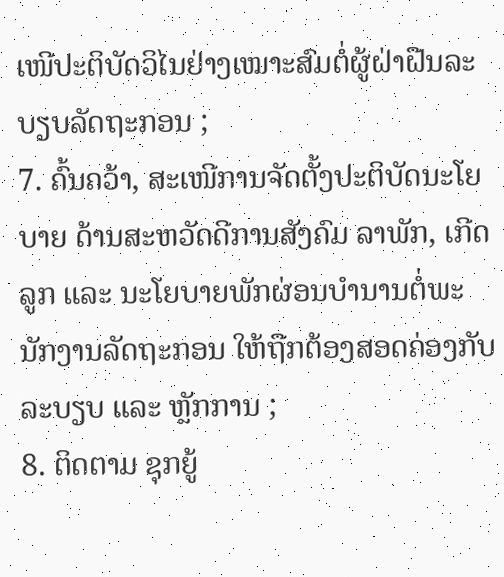ເໜີປະຕິບັດວິໄນຢ່າງເໝາະສົມຕໍ່ຜູ້ຝ່າຝືນລະບຽບລັດຖະກອນ ;
7. ຄົ້ນຄວ້າ, ສະເໜີການຈັດຕັ້ງປະຕິບັດນະໂຍບາຍ ດ້ານສະຫວັດດີການສັງຄົມ ລາພັກ, ເກີດລູກ ແລະ ນະໂຍບາຍພັກຜ່ອນບຳນານຕໍ່ພະນັກງານລັດຖະກອນ ໃຫ້ຖືກຕ້ອງສອດຄ່ອງກັບລະບຽບ ແລະ ຫຼັກການ ;
8. ຕິດຕາມ ຊຸກຍູ້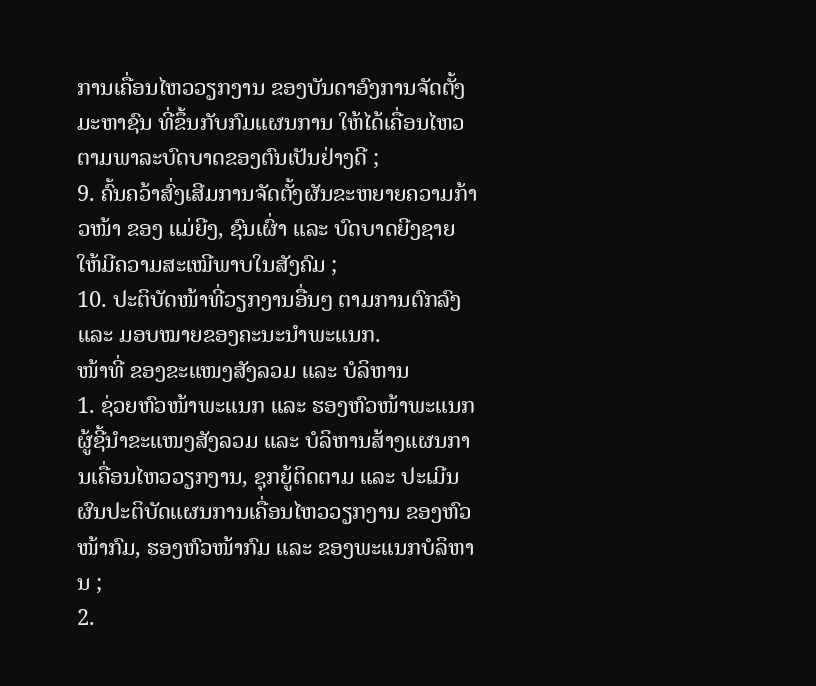ການເຄື່ອນໄຫວວຽກງານ ຂອງບັນດາອົງການຈັດຕັ້ງມະຫາຊົນ ທີ່ຂຶ້ນກັບກົມແຜນການ ໃຫ້ໄດ້ເຄື່ອນໄຫວຕາມພາລະບົດບາດຂອງຕົນເປັນຢ່າງດີ ;
9. ຄົ້ນຄວ້າສົ່ງເສີມການຈັດຕັ້ງຜັນຂະຫຍາຍຄວາມກ້າວໜ້າ ຂອງ ແມ່ຍີງ, ຊົນເຜົ່າ ແລະ ບົດບາດຍີງຊາຍ ໃຫ້ມີຄວາມສະເໝີພາບໃນສັງຄົມ ;
10. ປະຕິບັດໜ້າທີ່ວຽກງານອື່ນໆ ຕາມການຕົກລົງ ແລະ ມອບໝາຍຂອງຄະນະນຳພະແນກ.
ໜ້າທີ່ ຂອງຂະແໜງສັງລວມ ແລະ ບໍລິຫານ
1. ຊ່ວຍຫົວໜ້າພະແນກ ແລະ ຮອງຫົວໜ້າພະແນກຜູ້ຊີ້ນຳຂະແໜງສັງລວມ ແລະ ບໍລິຫານສ້າງແຜນການເຄື່ອນໄຫວວຽກງານ, ຊຸກຍູ້ຕິດຕາມ ແລະ ປະເມີນຜົນປະຕິບັດແຜນການເຄື່ອນໄຫວວຽກງານ ຂອງຫົວໜ້າກົມ, ຮອງຫົວໜ້າກົມ ແລະ ຂອງພະແນກບໍລິຫານ ;
2.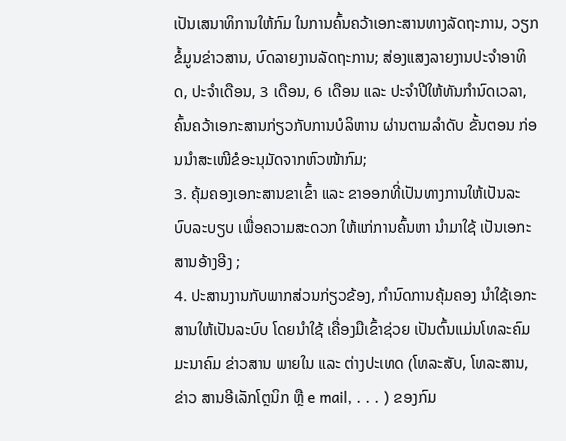ເປັນເສນາທິການໃຫ້ກົມ ໃນການຄົ້ນຄວ້າເອກະສານທາງລັດຖະການ, ວຽກຂໍ້ມູນຂ່າວສານ, ບົດລາຍງານລັດຖະການ; ສ່ອງແສງລາຍງານປະຈຳອາທິດ, ປະຈຳເດືອນ, 3 ເດືອນ, 6 ເດືອນ ແລະ ປະຈຳປີໃຫ້ທັນກຳນົດເວລາ, ຄົ້ນຄວ້າເອກະສານກ່ຽວກັບການບໍລິຫານ ຜ່ານຕາມລໍາດັບ ຂັ້ນຕອນ ກ່ອນນຳສະເໜີຂໍອະນຸມັດຈາກຫົວໜ້າກົມ;
3. ຄຸ້ມຄອງເອກະສານຂາເຂົ້າ ແລະ ຂາອອກທີ່ເປັນທາງການໃຫ້ເປັນລະບົບລະບຽບ ເພື່ອຄວາມສະດວກ ໃຫ້ແກ່ການຄົ້ນຫາ ນຳມາໃຊ້ ເປັນເອກະສານອ້າງອີງ ;
4. ປະສານງານກັບພາກສ່ວນກ່ຽວຂ້ອງ, ກຳນົດການຄຸ້ມຄອງ ນຳໃຊ້ເອກະສານໃຫ້ເປັນລະບົບ ໂດຍນຳໃຊ້ ເຄື່ອງມືເຂົ້າຊ່ວຍ ເປັນຕົ້ນແມ່ນໂທລະຄົມມະນາຄົມ ຂ່າວສານ ພາຍໃນ ແລະ ຕ່າງປະເທດ (ໂທລະສັບ, ໂທລະສານ, ຂ່າວ ສານອີເລັກໂຕຼນິກ ຫຼື e mail, . . . ) ຂອງກົມ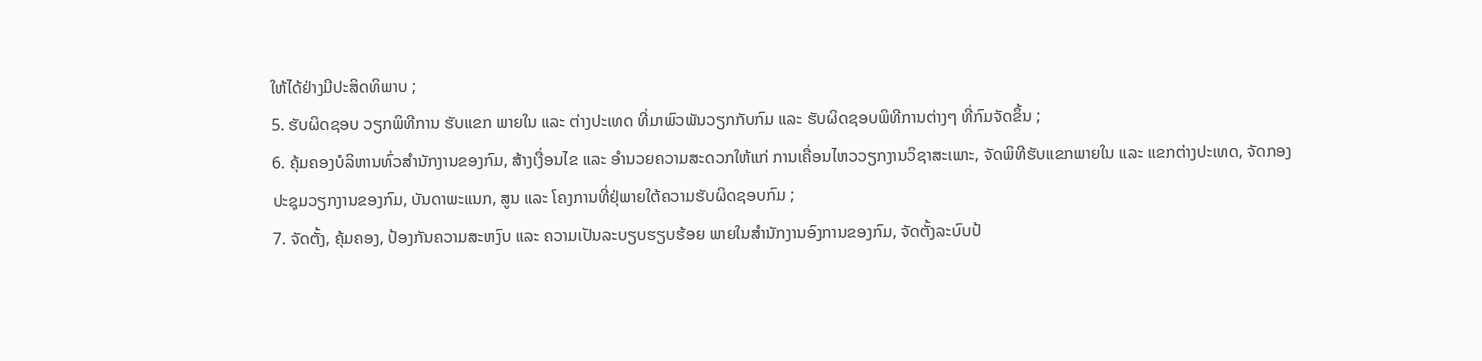ໃຫ້ໄດ້ຢ່າງມີປະສິດທິພາບ ;
5. ຮັບຜິດຊອບ ວຽກພິທີການ ຮັບແຂກ ພາຍໃນ ແລະ ຕ່າງປະເທດ ທີ່ມາພົວພັນວຽກກັບກົມ ແລະ ຮັບຜິດຊອບພິທີການຕ່າງໆ ທີ່ກົມຈັດຂຶ້ນ ;
6. ຄຸ້ມຄອງບໍລິຫານທົ່ວສຳນັກງານຂອງກົມ, ສ້າງເງື່ອນໄຂ ແລະ ອຳນວຍຄວາມສະດວກໃຫ້ແກ່ ການເຄື່ອນໄຫວວຽກງານວິຊາສະເພາະ, ຈັດພິທີຮັບແຂກພາຍໃນ ແລະ ແຂກຕ່າງປະເທດ, ຈັດກອງປະຊຸມວຽກງານຂອງກົມ, ບັນດາພະແນກ, ສູນ ແລະ ໂຄງການທີ່ຢຸ່ພາຍໃຕ້ຄວາມຮັບຜິດຊອບກົມ ;
7. ຈັດຕັ້ງ, ຄຸ້ມຄອງ, ປ້ອງກັນຄວາມສະຫງົບ ແລະ ຄວາມເປັນລະບຽບຮຽບຮ້ອຍ ພາຍໃນສຳນັກງານອົງການຂອງກົມ, ຈັດຕັ້ງລະບົບປ້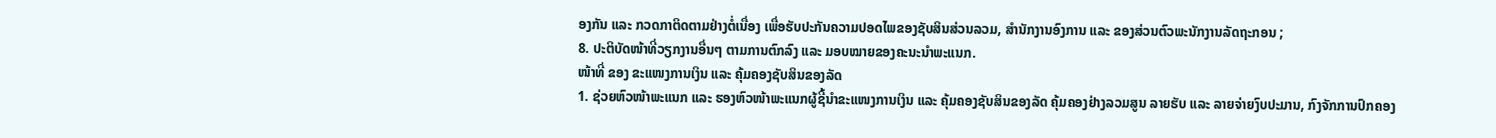ອງກັນ ແລະ ກວດກາຕິດຕາມຢ່າງຕໍ່ເນື່ອງ ເພື່ອຮັບປະກັນຄວາມປອດໄພຂອງຊັບສິນສ່ວນລວມ, ສຳນັກງານອົງການ ແລະ ຂອງສ່ວນຕົວພະນັກງານລັດຖະກອນ ;
8. ປະຕິບັດໜ້າທີ່ວຽກງານອື່ນໆ ຕາມການຕົກລົງ ແລະ ມອບໝາຍຂອງຄະນະນຳພະແນກ.
ໜ້າທີ່ ຂອງ ຂະແໜງການເງິນ ແລະ ຄຸ້ມຄອງຊັບສິນຂອງລັດ
1. ຊ່ວຍຫົວໜ້າພະແນກ ແລະ ຮອງຫົວໜ້າພະແນກຜູ້ຊີ້ນຳຂະແໜງການເງິນ ແລະ ຄຸ້ມຄອງຊັບສິນຂອງລັດ ຄຸ້ມຄອງຢ່າງລວມສູນ ລາຍຮັບ ແລະ ລາຍຈ່າຍງົບປະມານ, ກົງຈັກການປົກຄອງ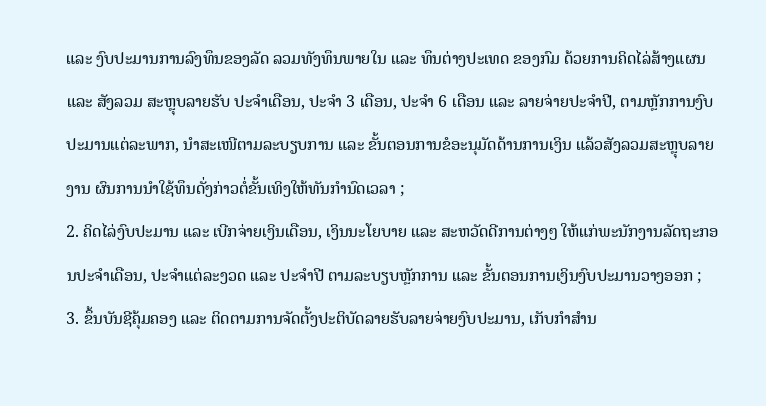ແລະ ງົບປະມານການລົງທຶນຂອງລັດ ລວມທັງທຶນພາຍໃນ ແລະ ທຶນຕ່າງປະເທດ ຂອງກົມ ດ້ວຍການຄິດໄລ່ສ້າງແຜນ ແລະ ສັງລວມ ສະຫຼຸບລາຍຮັບ ປະຈຳເດືອນ, ປະຈຳ 3 ເດືອນ, ປະຈຳ 6 ເດືອນ ແລະ ລາຍຈ່າຍປະຈຳປີ, ຕາມຫຼັກການງົບປະມານແຕ່ລະພາກ, ນຳສະເໜີຕາມລະບຽບການ ແລະ ຂັ້ນຕອນການຂໍອະນຸມັດດ້ານການເງິນ ແລ້ວສັງລວມສະຫຼຸບລາຍງານ ຜົນການນຳໃຊ້ທຶນດັ່ງກ່າວຕໍ່ຂັ້ນເທິງໃຫ້ທັນກຳນົດເວລາ ;
2. ຄິດໄລ່ງົບປະມານ ແລະ ເບີກຈ່າຍເງິນເດືອນ, ເງິນນະໂຍບາຍ ແລະ ສະຫວັດດີການຕ່າງໆ ໃຫ້ແກ່ພະນັກງານລັດຖະກອນປະຈຳເດືອນ, ປະຈຳແຕ່ລະງວດ ແລະ ປະຈໍາປີ ຕາມລະບຽບຫຼັກການ ແລະ ຂັ້ນຕອນການເງິນງົບປະມານວາງອອກ ;
3. ຂຶ້ນບັນຊີຄຸ້ມຄອງ ແລະ ຕິດຕາມການຈັດຕັ້ງປະຕິບັດລາຍຮັບລາຍຈ່າຍງົບປະມານ, ເກັບກຳສຳນ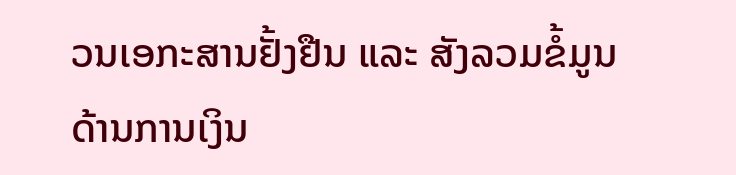ວນເອກະສານຢັ້ງຢືນ ແລະ ສັງລວມຂໍ້ມູນດ້ານການເງິນ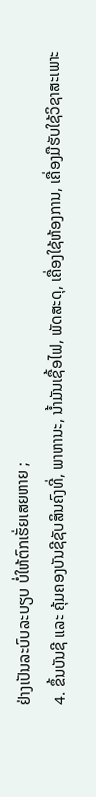ຢ່າງເປັນລະບົບລະບຽບ ບໍ່ໃຫ້ຕົກເຮັ່ຍເສຍຫາຍ ;
4. ຂຶ້ນບັນຊີ ແລະ ຄຸ້ມຄອງບັນຊີຊັບສິນຄົງທີ່, ພາຫານະ, ນ້ຳມັນເຊື້ອໄຟ, ພັດສະດຸ, ເຄື່ອງໃຊ້ຫ້ອງການ, ເຄື່ອງມືຮັບໃຊ້ວິຊາສະເພາະ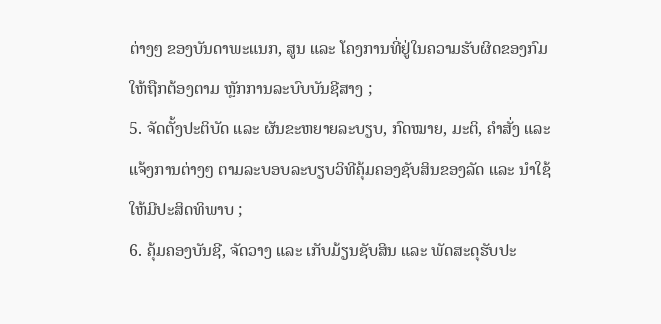ຕ່າງໆ ຂອງບັນດາພະແນກ, ສູນ ແລະ ໂຄງການທີ່ຢູ່ໃນຄວາມຮັບຜິດຂອງກົມ ໃຫ້ຖືກຕ້ອງຕາມ ຫຼັກການລະບົບບັນຊີສາງ ;
5. ຈັດຕັ້ງປະຕິບັດ ແລະ ຜັນຂະຫຍາຍລະບຽບ, ກົດໝາຍ, ມະຕິ, ຄຳສັ່ງ ແລະ ແຈ້ງການຕ່າງໆ ຕາມລະບອບລະບຽບວິທີຄຸ້ມຄອງຊັບສິນຂອງລັດ ແລະ ນໍາໃຊ້ໃຫ້ມີປະສິດທິພາບ ;
6. ຄຸ້ມຄອງບັນຊີ, ຈັດວາງ ແລະ ເກັບມ້ຽນຊັບສິນ ແລະ ພັດສະດຸຮັບປະ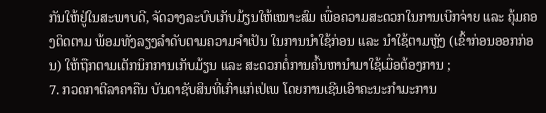ກັນໃຫ້ຢູ່ໃນສະພາບດີ, ຈັດວາງລະບົບເກັບມ້ຽນໃຫ້ເໝາະສົມ ເພື່ອຄວາມສະດວກໃນການເບີກຈ່າຍ ແລະ ຄຸ້ມຄອງຕິດຕາມ ພ້ອມທັງລຽງລຳດັບຕາມຄວາມຈຳເປັນ ໃນການນຳໃຊ້ກ່ອນ ແລະ ນໍາໃຊ້ຕາມຫຼັງ (ເຂົ້າກ່ອນອອກກ່ອນ) ໃຫ້ຖືກຕາມເຕັກນິກການເກັບມ້ຽນ ແລະ ສະດວກຕໍ່ການຄົ້ນຫານຳມາໃຊ້ເມື່ອຕ້ອງການ ;
7. ກວດກາຕີລາຄາຄືນ ບັນດາຊັບສິນທີ່ເກົ່າແກ່ເປ່ເພ ໂດຍການເຊີນເອົາຄະນະກຳມະການ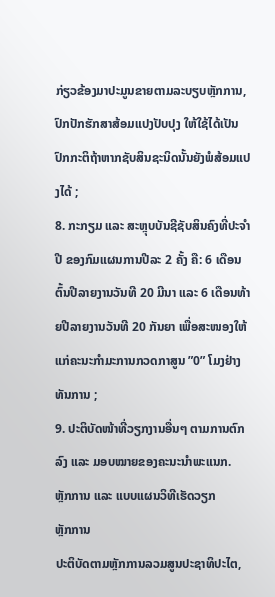ກ່ຽວຂ້ອງມາປະມູນຂາຍຕາມລະບຽບຫຼັກການ, ປົກປັກຮັກສາສ້ອມແປງປັບປຸງ ໃຫ້ໃຊ້ໄດ້ເປັນປົກກະຕິຖ້າຫາກຊັບສິນຊະນິດນັ້ນຍັງພໍສ້ອມແປງໄດ້ ;
8. ກະກຽມ ແລະ ສະຫຼຸບບັນຊີຊັບສິນຄົງທີ່ປະຈຳປີ ຂອງກົມແຜນການປີລະ 2 ຄັ້ງ ຄື: 6 ເດືອນຕົ້ນປີລາຍງານວັນທີ 20 ມີນາ ແລະ 6 ເດືອນທ້າຍປີລາຍງານວັນທີ 20 ກັນຍາ ເພື່ອສະໜອງໃຫ້ແກ່ຄະນະກຳມະການກວດກາສູນ ”0” ໂມງຢ່າງທັນການ ;
9. ປະຕິບັດໜ້າທີ່ວຽກງານອື່ນໆ ຕາມການຕົກລົງ ແລະ ມອບໝາຍຂອງຄະນະນຳພະແນກ.
ຫຼັກການ ແລະ ແບບແຜນວິທີເຮັດວຽກ
ຫຼັກການ
ປະຕິບັດຕາມຫຼັກການລວມສູນປະຊາທິປະໄຕ,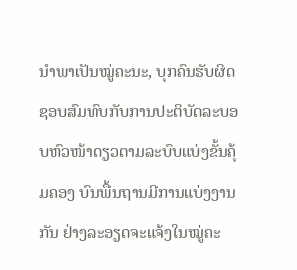ນຳພາເປັນໝູ່ຄະນະ, ບຸກຄົນຮັບຜິດຊອບສົມທົບກັບການປະຕິບັດລະບອບຫົວໜ້າດຽວຕາມລະບົບແບ່ງຂັ້ນຄຸ້ມຄອງ ບົນພື້ນຖານມີການແບ່ງງານກັນ ຢ່າງລະອຽດຈະແຈ້ງໃນໝູ່ຄະ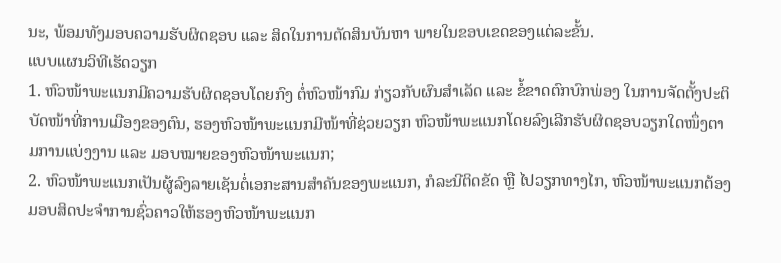ນະ, ພ້ອມທັງມອບຄວາມຮັບຜິດຊອບ ແລະ ສິດໃນການຕັດສິນບັນຫາ ພາຍໃນຂອບເຂດຂອງແຕ່ລະຂັ້ນ.
ແບບແຜນວິທີເຮັດວຽກ
1. ຫົວໜ້າພະແນກມີຄວາມຮັບຜິດຊອບໂດຍກົງ ຕໍ່ຫົວໜ້າກົມ ກ່ຽວກັບຜົນສຳເລັດ ແລະ ຂໍ້ຂາດຕົກບົກພ່ອງ ໃນການຈັດຕັ້ງປະຕິບັດໜ້າທີ່ການເມືອງຂອງຕົນ, ຮອງຫົວໜ້າພະແນກມີໜ້າທີ່ຊ່ວຍວຽກ ຫົວໜ້າພະແນກໂດຍລົງເລີກຮັບຜິດຊອບວຽກໃດໜຶ່ງຕາມການແບ່ງງານ ແລະ ມອບໝາຍຂອງຫົວໜ້າພະແນກ;
2. ຫົວໜ້າພະແນກເປັນຜູ້ລົງລາຍເຊັນຕໍ່ເອກະສານສຳຄັນຂອງພະແນກ, ກໍລະນີຕິດຂັດ ຫຼື ໄປວຽກທາງໄກ, ຫົວໜ້າພະແນກຕ້ອງມອບສິດປະຈຳການຊົ່ວຄາວໃຫ້ຮອງຫົວໜ້າພະແນກ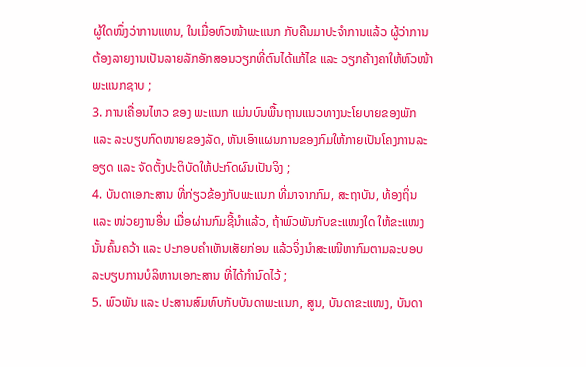ຜູ້ໃດໜຶ່ງວ່າການແທນ, ໃນເມື່ອຫົວໜ້າພະແນກ ກັບຄືນມາປະຈຳການແລ້ວ ຜູ້ວ່າການຕ້ອງລາຍງານເປັນລາຍລັກອັກສອນວຽກທີ່ຕົນໄດ້ແກ້ໄຂ ແລະ ວຽກຄ້າງຄາໃຫ້ຫົວໜ້າພະແນກຊາບ ;
3. ການເຄື່ອນໄຫວ ຂອງ ພະແນກ ແມ່ນບົນພື້ນຖານແນວທາງນະໂຍບາຍຂອງພັກ ແລະ ລະບຽບກົດໜາຍຂອງລັດ, ຫັນເອົາແຜນການຂອງກົມໃຫ້ກາຍເປັນໂຄງການລະອຽດ ແລະ ຈັດຕັ້ງປະຕິບັດໃຫ້ປະກົດຜົນເປັນຈິງ ;
4. ບັນດາເອກະສານ ທີ່ກ່ຽວຂ້ອງກັບພະແນກ ທີ່ມາຈາກກົມ, ສະຖາບັນ, ທ້ອງຖິ່ນ ແລະ ໜ່ວຍງານອື່ນ ເມື່ອຜ່ານກົມຊີ້ນຳແລ້ວ, ຖ້າພົວພັນກັບຂະແໜງໃດ ໃຫ້ຂະແໜງນັ້ນຄົ້ນຄວ້າ ແລະ ປະກອບຄຳເຫັນເສັຍກ່ອນ ແລ້ວຈິ່ງນຳສະເໜີຫາກົມຕາມລະບອບລະບຽບການບໍລິຫານເອກະສານ ທີ່ໄດ້ກຳນົດໄວ້ ;
5. ພົວພັນ ແລະ ປະສານສົມທົບກັບບັນດາພະແນກ, ສູນ, ບັນດາຂະແໜງ, ບັນດາ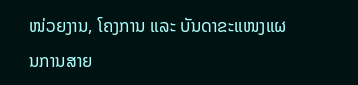ໜ່ວຍງານ, ໂຄງການ ແລະ ບັນດາຂະແໜງແຜນການສາຍ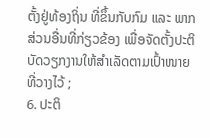ຕັ້ງຢູ່ທ້ອງຖິ່ນ ທີ່ຂຶ້ນກັບກົມ ແລະ ພາກສ່ວນອື່ນທີ່ກ່ຽວຂ້ອງ ເພື່ອຈັດຕັ້ງປະຕິບັດວຽກງານໃຫ້ສຳເລັດຕາມເປົ້າໜາຍທີ່ວາງໄວ້ ;
6. ປະຕິ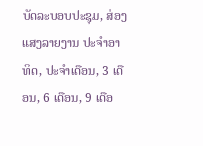ບັດລະບອບປະຊຸມ, ສ່ອງແສງລາຍງານ ປະຈໍາອາທິດ, ປະຈຳເດືອນ, 3 ເດືອນ, 6 ເດືອນ, 9 ເດືອ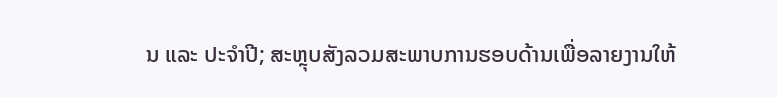ນ ແລະ ປະຈໍາປີ; ສະຫຼຸບສັງລວມສະພາບການຮອບດ້ານເພື່ອລາຍງານໃຫ້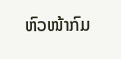ຫົວໜ້າກົມ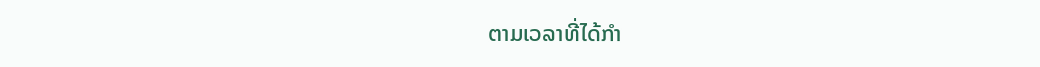ຕາມເວລາທີ່ໄດ້ກຳ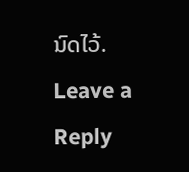ນົດໄວ້.
Leave a Reply